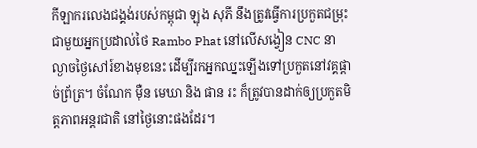កីឡាករលេងជង្គង់របស់កម្ពុជា ឡុង សុភី នឹងត្រូវធ្វើការប្រកួតជម្រុះជាមួយអ្នកប្រដាល់ថៃ Rambo Phat នៅលើសង្វៀន CNC នាល្ងាចថ្ងៃសៅរ៍ខាងមុខនេះ ដើម្បីរកអ្នកឈ្នះឡើងទៅប្រកួតនៅវគ្គផ្តាច់ព្រ័ត្រ។ ចំណែក ម៉ឺន មេឃា និង ផាន រះ ក៏ត្រូវបានដាក់ឲ្យប្រកួតមិត្តភាពអន្តរជាតិ នៅថ្ងៃនោះផងដែរ។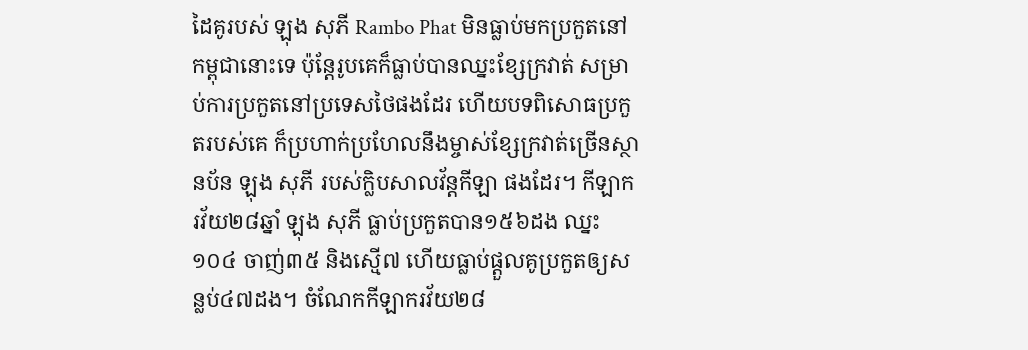ដៃគូរបស់ ឡុង សុភី Rambo Phat មិនធ្លាប់មកប្រកួតនៅកម្ពុជានោះទេ ប៉ុន្តែរូបគេក៏ធ្លាប់បានឈ្នះខ្សែក្រវាត់ សម្រាប់ការប្រកួតនៅប្រទេសថៃផងដែរ ហើយបទពិសោធប្រកួតរបស់គេ ក៏ប្រហាក់ប្រហែលនឹងម្ចាស់ខ្សែក្រវាត់ច្រើនស្ថានប័ន ឡុង សុភី របស់ក្លិបសាលវ័ន្តកីឡា ផងដែរ។ កីឡាករវ័យ២៨ឆ្នាំ ឡុង សុភី ធ្លាប់ប្រកួតបាន១៥៦ដង ឈ្នះ១០៤ ចាញ់៣៥ និងស្មើ៧ ហើយធ្លាប់ផ្តួលគូប្រកួតឲ្យសន្លប់៤៧ដង។ ចំណែកកីឡាករវ័យ២៨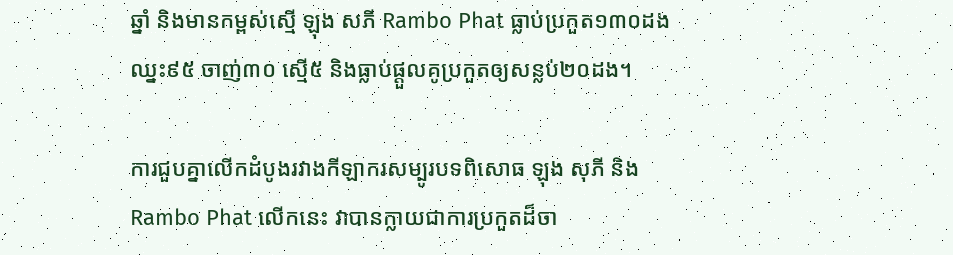ឆ្នាំ និងមានកម្ពស់ស្មើ ឡុង សភី Rambo Phat ធ្លាប់ប្រកួត១៣០ដង ឈ្នះ៩៥ ចាញ់៣០ ស្មើ៥ និងធ្លាប់ផ្តួលគូប្រកួតឲ្យសន្លប់២០ដង។

ការជួបគ្នាលើកដំបូងរវាងកីឡាករសម្បូរបទពិសោធ ឡុង សុភី និង Rambo Phat លើកនេះ វាបានក្លាយជាការប្រកួតដ៏ចា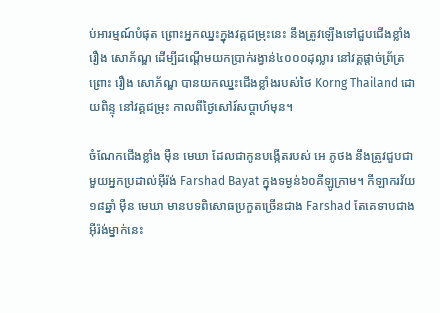ប់អារម្មណ៍បំផុត ព្រោះអ្នកឈ្នះក្នុងវគ្គជម្រុះនេះ នឹងត្រូវឡើងទៅជួបជើងខ្លាំង រឿង សោភ័ណ្ឌ ដើម្បីដណ្តើមយកប្រាក់រង្វាន់៤០០០ដុល្លារ នៅវគ្គផ្តាច់ព្រ័ត្រ ព្រោះ រឿង សោភ័ណ្ឌ បានយកឈ្នះជើងខ្លាំងរបស់ថៃ Korng Thailand ដោយពិន្ទុ នៅវគ្គជម្រុះ កាលពីថ្ងៃសៅរ៍សប្តាហ៍មុន។

ចំណែកជើងខ្លាំង ម៉ឺន មេឃា ដែលជាកូនបង្កើតរបស់ អេ ភូថង នឹងត្រូវជួបជាមួយអ្នកប្រដាល់អ៊ីរ៉ង់ Farshad Bayat ក្នុងទម្ងន់៦០គីឡូក្រាម។ កីឡាករវ័យ១៨ឆ្នាំ ម៉ឺន មេឃា មានបទពិសោធប្រកួតច្រើនជាង Farshad តែគេទាបជាងអ៊ីរ៉ង់ម្នាក់នេះ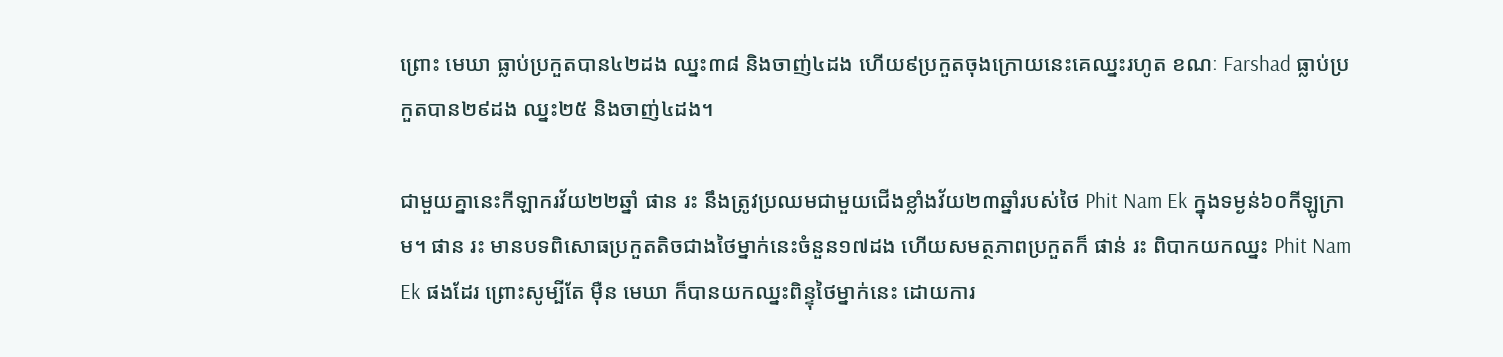ព្រោះ មេឃា ធ្លាប់ប្រកួតបាន៤២ដង ឈ្នះ៣៨ និងចាញ់៤ដង ហើយ៩ប្រកួតចុងក្រោយនេះគេឈ្នះរហូត ខណៈ Farshad ធ្លាប់ប្រកួតបាន២៩ដង ឈ្នះ២៥ និងចាញ់៤ដង។

ជាមួយគ្នានេះកីឡាករវ័យ២២ឆ្នាំ ផាន រះ នឹងត្រូវប្រឈមជាមួយជើងខ្លាំងវ័យ២៣ឆ្នាំរបស់ថៃ Phit Nam Ek ក្នុងទម្ងន់៦០កីឡូក្រាម។ ផាន រះ មានបទពិសោធប្រកួតតិចជាងថៃម្នាក់នេះចំនួន១៧ដង ហើយសមត្ថភាពប្រកួតក៏ ផាន់ រះ ពិបាកយកឈ្នះ Phit Nam Ek ផងដែរ ព្រោះសូម្បីតែ ម៉ឺន មេឃា ក៏បានយកឈ្នះពិន្ទុថៃម្នាក់នេះ ដោយការ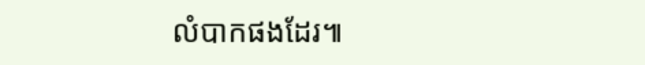លំបាកផងដែរ៕